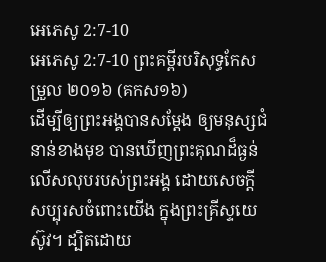អេភេសូ 2:7-10
អេភេសូ 2:7-10 ព្រះគម្ពីរបរិសុទ្ធកែសម្រួល ២០១៦ (គកស១៦)
ដើម្បីឲ្យព្រះអង្គបានសម្ដែង ឲ្យមនុស្សជំនាន់ខាងមុខ បានឃើញព្រះគុណដ៏ធ្ងន់លើសលុបរបស់ព្រះអង្គ ដោយសេចក្តីសប្បុរសចំពោះយើង ក្នុងព្រះគ្រីស្ទយេស៊ូវ។ ដ្បិតដោយ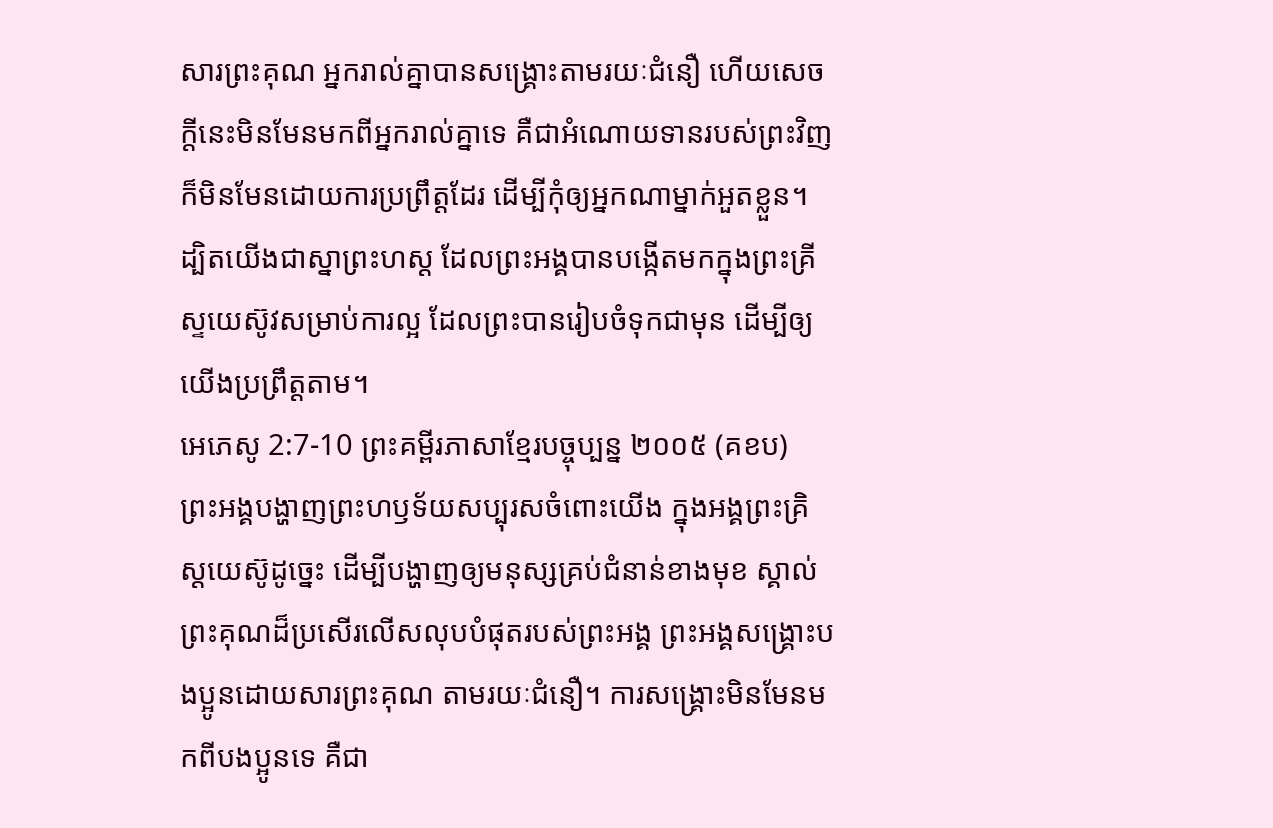សារព្រះគុណ អ្នករាល់គ្នាបានសង្គ្រោះតាមរយៈជំនឿ ហើយសេចក្តីនេះមិនមែនមកពីអ្នករាល់គ្នាទេ គឺជាអំណោយទានរបស់ព្រះវិញ ក៏មិនមែនដោយការប្រព្រឹត្តដែរ ដើម្បីកុំឲ្យអ្នកណាម្នាក់អួតខ្លួន។ ដ្បិតយើងជាស្នាព្រះហស្ត ដែលព្រះអង្គបានបង្កើតមកក្នុងព្រះគ្រីស្ទយេស៊ូវសម្រាប់ការល្អ ដែលព្រះបានរៀបចំទុកជាមុន ដើម្បីឲ្យយើងប្រព្រឹត្តតាម។
អេភេសូ 2:7-10 ព្រះគម្ពីរភាសាខ្មែរបច្ចុប្បន្ន ២០០៥ (គខប)
ព្រះអង្គបង្ហាញព្រះហឫទ័យសប្បុរសចំពោះយើង ក្នុងអង្គព្រះគ្រិស្តយេស៊ូដូច្នេះ ដើម្បីបង្ហាញឲ្យមនុស្សគ្រប់ជំនាន់ខាងមុខ ស្គាល់ព្រះគុណដ៏ប្រសើរលើសលុបបំផុតរបស់ព្រះអង្គ ព្រះអង្គសង្គ្រោះបងប្អូនដោយសារព្រះគុណ តាមរយៈជំនឿ។ ការសង្គ្រោះមិនមែនមកពីបងប្អូនទេ គឺជា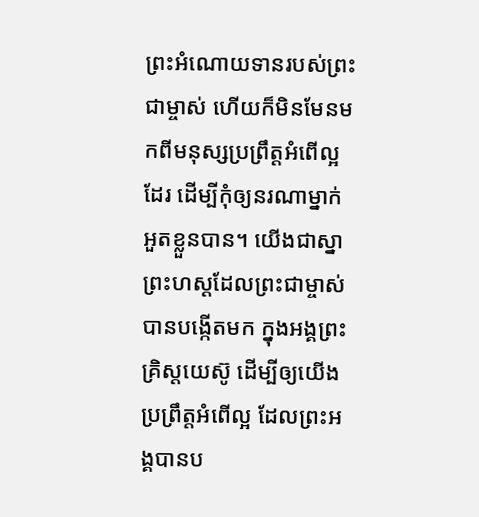ព្រះអំណោយទានរបស់ព្រះជាម្ចាស់ ហើយក៏មិនមែនមកពីមនុស្សប្រព្រឹត្តអំពើល្អដែរ ដើម្បីកុំឲ្យនរណាម្នាក់អួតខ្លួនបាន។ យើងជាស្នាព្រះហស្ដដែលព្រះជាម្ចាស់បានបង្កើតមក ក្នុងអង្គព្រះគ្រិស្តយេស៊ូ ដើម្បីឲ្យយើងប្រព្រឹត្តអំពើល្អ ដែលព្រះអង្គបានប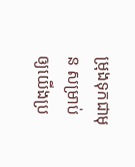ម្រុងទុកជាមុន សម្រាប់ឲ្យយើងប្រ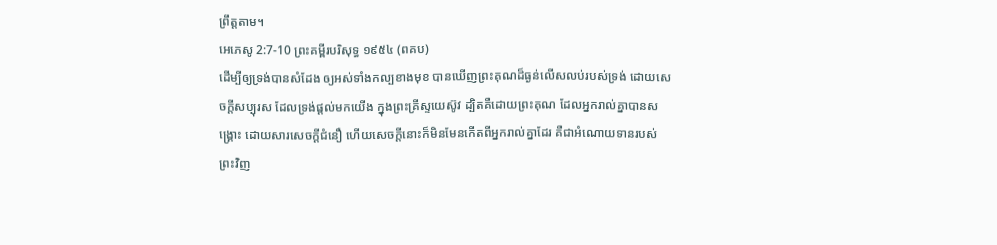ព្រឹត្តតាម។
អេភេសូ 2:7-10 ព្រះគម្ពីរបរិសុទ្ធ ១៩៥៤ (ពគប)
ដើម្បីឲ្យទ្រង់បានសំដែង ឲ្យអស់ទាំងកល្បខាងមុខ បានឃើញព្រះគុណដ៏ធ្ងន់លើសលប់របស់ទ្រង់ ដោយសេចក្ដីសប្បុរស ដែលទ្រង់ផ្តល់មកយើង ក្នុងព្រះគ្រីស្ទយេស៊ូវ ដ្បិតគឺដោយព្រះគុណ ដែលអ្នករាល់គ្នាបានសង្គ្រោះ ដោយសារសេចក្ដីជំនឿ ហើយសេចក្ដីនោះក៏មិនមែនកើតពីអ្នករាល់គ្នាដែរ គឺជាអំណោយទានរបស់ព្រះវិញ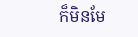ក៏មិនមែ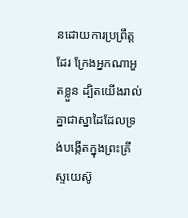នដោយការប្រព្រឹត្តដែរ ក្រែងអ្នកណាអួតខ្លួន ដ្បិតយើងរាល់គ្នាជាស្នាដៃដែលទ្រង់បង្កើតក្នុងព្រះគ្រីស្ទយេស៊ូ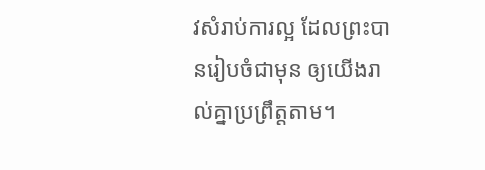វសំរាប់ការល្អ ដែលព្រះបានរៀបចំជាមុន ឲ្យយើងរាល់គ្នាប្រព្រឹត្តតាម។